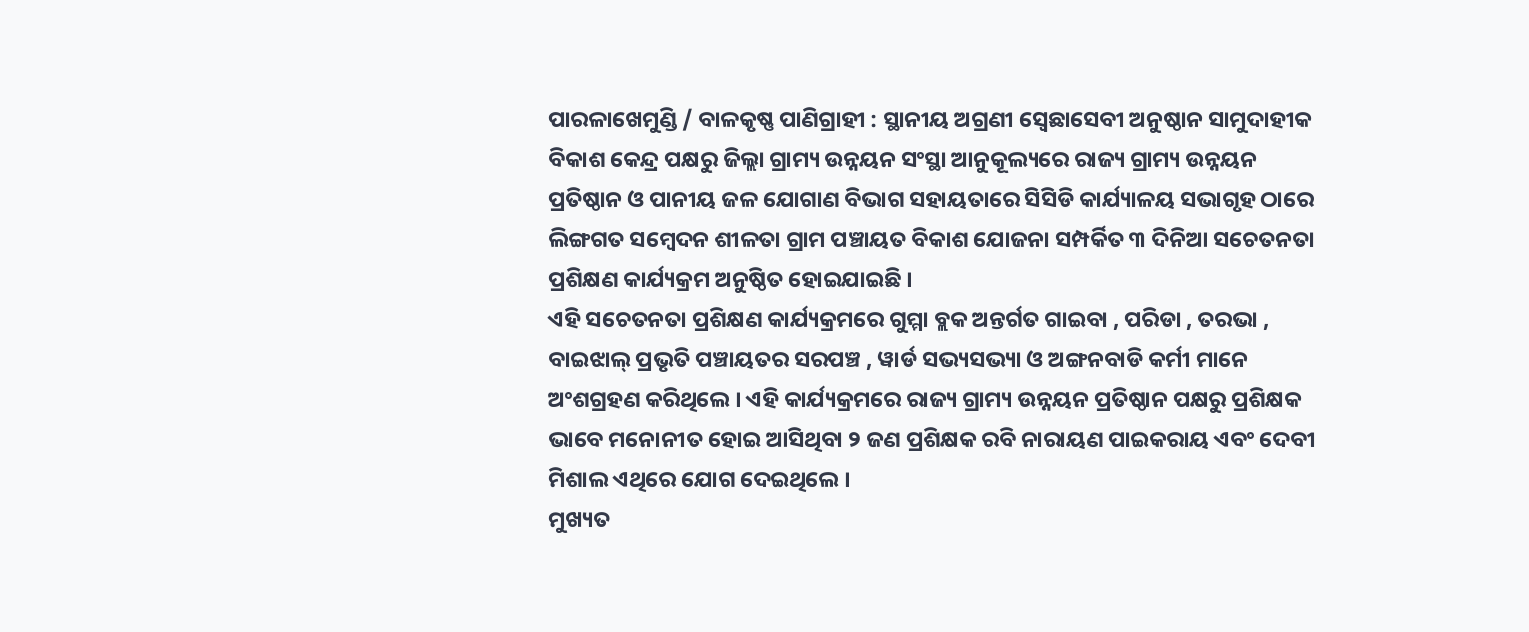ପାରଳାଖେମୁଣ୍ଡି / ବାଳକୃଷ୍ଣ ପାଣିଗ୍ରାହୀ : ସ୍ଥାନୀୟ ଅଗ୍ରଣୀ ସ୍ବେଛାସେବୀ ଅନୁଷ୍ଠାନ ସାମୁଦାହୀକ ବିକାଶ କେନ୍ଦ୍ର ପକ୍ଷରୁ ଜିଲ୍ଲା ଗ୍ରାମ୍ୟ ଉନ୍ନୟନ ସଂସ୍ଥା ଆନୁକୂଲ୍ୟରେ ରାଜ୍ୟ ଗ୍ରାମ୍ୟ ଉନ୍ନୟନ ପ୍ରତିଷ୍ଠାନ ଓ ପାନୀୟ ଜଳ ଯୋଗାଣ ବିଭାଗ ସହାୟତାରେ ସିସିଡି କାର୍ଯ୍ୟାଳୟ ସଭାଗୃହ ଠାରେ ଲିଙ୍ଗଗତ ସମ୍ବେଦନ ଶୀଳତା ଗ୍ରାମ ପଞ୍ଚାୟତ ବିକାଶ ଯୋଜନା ସମ୍ପର୍କିତ ୩ ଦିନିଆ ସଚେତନତା ପ୍ରଶିକ୍ଷଣ କାର୍ଯ୍ୟକ୍ରମ ଅନୁଷ୍ଠିତ ହୋଇଯାଇଛି ।
ଏହି ସଚେତନତା ପ୍ରଶିକ୍ଷଣ କାର୍ଯ୍ୟକ୍ରମରେ ଗୁମ୍ମା ବ୍ଲକ ଅନ୍ତର୍ଗତ ଗାଇବା , ପରିଡା , ତରଭା , ବାଇଝାଲ୍ ପ୍ରଭୃତି ପଞ୍ଚାୟତର ସରପଞ୍ଚ , ୱାର୍ଡ ସଭ୍ୟସଭ୍ୟା ଓ ଅଙ୍ଗନବାଡି କର୍ମୀ ମାନେ ଅଂଶଗ୍ରହଣ କରିଥିଲେ । ଏହି କାର୍ଯ୍ୟକ୍ରମରେ ରାଜ୍ୟ ଗ୍ରାମ୍ୟ ଉନ୍ନୟନ ପ୍ରତିଷ୍ଠାନ ପକ୍ଷରୁ ପ୍ରଶିକ୍ଷକ ଭାବେ ମନୋନୀତ ହୋଇ ଆସିଥିବା ୨ ଜଣ ପ୍ରଶିକ୍ଷକ ରବି ନାରାୟଣ ପାଇକରାୟ ଏବଂ ଦେବୀ ମିଶାଲ ଏଥିରେ ଯୋଗ ଦେଇଥିଲେ ।
ମୁଖ୍ୟତ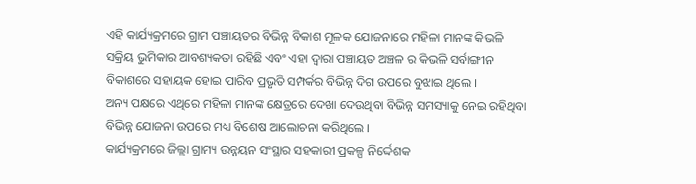ଏହି କାର୍ଯ୍ୟକ୍ରମରେ ଗ୍ରାମ ପଞ୍ଚାୟତର ବିଭିନ୍ନ ବିକାଶ ମୂଳକ ଯୋଜନାରେ ମହିଳା ମାନଙ୍କ କିଭଳି ସକ୍ରିୟ ଭୁମିକାର ଆବଶ୍ୟକତା ରହିଛି ଏବଂ ଏହା ଦ୍ବାରା ପଞ୍ଚାୟତ ଅଞ୍ଚଳ ର କିଭଳି ସର୍ବାଙ୍ଗୀନ ବିକାଶରେ ସହାୟକ ହୋଇ ପାରିବ ପ୍ରଭୃତି ସମ୍ପର୍କର ବିଭିନ୍ନ ଦିଗ ଉପରେ ବୁଝାଇ ଥିଲେ ।
ଅନ୍ୟ ପକ୍ଷରେ ଏଥିରେ ମହିଳା ମାନଙ୍କ କ୍ଷେତ୍ରରେ ଦେଖା ଦେଉଥିବା ବିଭିନ୍ନ ସମସ୍ୟାକୁ ନେଇ ରହିଥିବା ବିଭିନ୍ନ ଯୋଜନା ଉପରେ ମଧ୍ୟ ବିଶେଷ ଆଲୋଚନା କରିଥିଲେ ।
କାର୍ଯ୍ୟକ୍ରମରେ ଜିଲ୍ଲା ଗ୍ରାମ୍ୟ ଉନ୍ନୟନ ସଂସ୍ଥାର ସହକାରୀ ପ୍ରକଳ୍ପ ନିର୍ଦ୍ଦେଶକ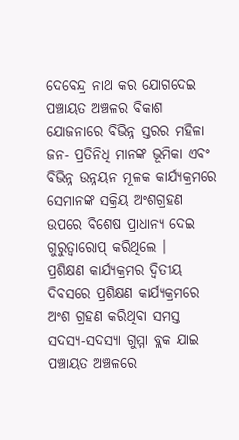ଦେବେନ୍ଦ୍ର ନାଥ କର ଯୋଗଦେଇ ପଞ୍ଚାୟତ ଅଞ୍ଚଳର ବିକାଶ ଯୋଜନାରେ ବିଭିନ୍ନ ସ୍ତରର ମହିଳା ଜନ- ପ୍ରତିନିଧି ମାନଙ୍କ ଭୂମିକା ଏବଂ ବିଭିନ୍ନ ଉନ୍ନୟନ ମୂଳକ କାର୍ଯ୍ୟକ୍ରମରେ ସେମାନଙ୍କ ସକ୍ରିୟ ଅଂଶଗ୍ରହଣ ଉପରେ ବିଶେଷ ପ୍ରାଧାନ୍ୟ ଦେଇ ଗୁରୁତ୍ଵାରୋପ୍ କରିଥିଲେ ।
ପ୍ରଶିକ୍ଷଣ କାର୍ଯ୍ୟକ୍ରମର ଦ୍ବିତୀୟ ଦିବସରେ ପ୍ରଶିକ୍ଷଣ କାର୍ଯ୍ୟକ୍ରମରେ ଅଂଶ ଗ୍ରହଣ କରିଥିବା ସମସ୍ତ ସଦସ୍ୟ-ସଦସ୍ୟା ଗୁମ୍ମା ବ୍ଲକ ଯାଇ ପଞ୍ଚାୟତ ଅଞ୍ଚଳରେ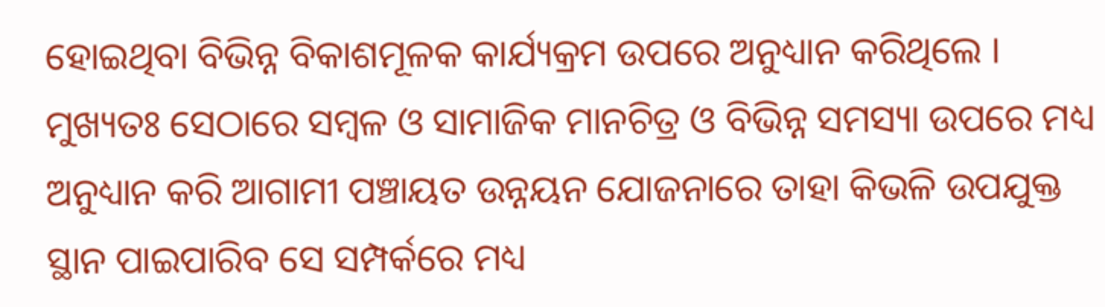ହୋଇଥିବା ବିଭିନ୍ନ ବିକାଶମୂଳକ କାର୍ଯ୍ୟକ୍ରମ ଉପରେ ଅନୁଧ୍ୟାନ କରିଥିଲେ । ମୁଖ୍ୟତଃ ସେଠାରେ ସମ୍ବଳ ଓ ସାମାଜିକ ମାନଚିତ୍ର ଓ ବିଭିନ୍ନ ସମସ୍ୟା ଉପରେ ମଧ୍ୟ ଅନୁଧ୍ୟାନ କରି ଆଗାମୀ ପଞ୍ଚାୟତ ଉନ୍ନୟନ ଯୋଜନାରେ ତାହା କିଭଳି ଉପଯୁକ୍ତ ସ୍ଥାନ ପାଇପାରିବ ସେ ସମ୍ପର୍କରେ ମଧ୍ୟ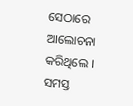ସେଠାରେ ଆଲୋଚନା କରିଥିଲେ ।
ସମସ୍ତ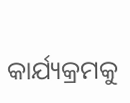କାର୍ଯ୍ୟକ୍ରମକୁ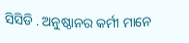ସିସିଡି . ଅନୁଷ୍ଠାନର କର୍ମୀ ମାନେ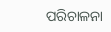ପରିଚାଳନା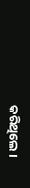କରିଥିଲେ ।